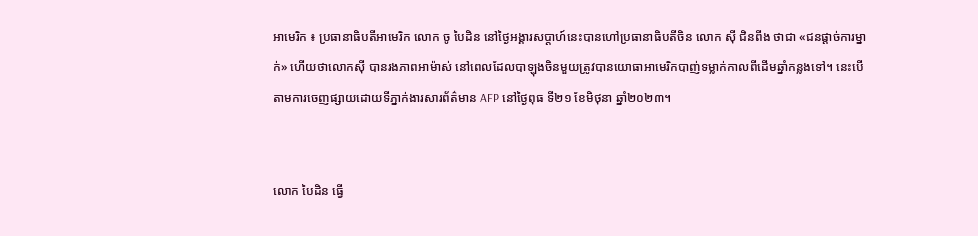អាមេរិក ៖ ប្រធានាធិបតីអាមេរិក លោក ចូ បៃដិន នៅថ្ងៃអង្គារសប្ដាហ៍នេះបានហៅប្រធានាធិបតីចិន លោក ស៊ី ជិនពីង ថាជា «ជនផ្ដាច់ការម្នាក់» ហើយថាលោកស៊ី បានរងភាពអាម៉ាស់ នៅពេលដែលបាឡុងចិនមួយត្រូវបានយោធាអាមេរិកបាញ់ទម្លាក់កាលពីដើមឆ្នាំកន្លងទៅ។ នេះបើតាមការចេញផ្សាយដោយទីភ្នាក់ងារសារព័ត៌មាន AFP នៅថ្ងៃពុធ ទី២១ ខែមិថុនា ឆ្នាំ២០២៣។


លោក បៃដិន ធ្វើ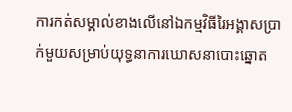ការកត់សម្គាល់ខាងលើនៅឯកម្មវិធីរៃអង្គាសប្រាក់មួយសម្រាប់យុទ្ធនាការឃោសនាបោះឆ្នោត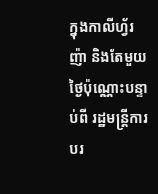ក្នុងកាលីហ្វ័រញ៉ា និងតែមួយថ្ងៃប៉ុណ្ណោះបន្ទាប់ពី រដ្ឋមន្ត្រីការបរ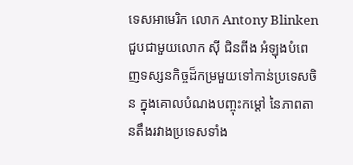ទេសអាមេរិក លោក Antony Blinken ជួបជាមួយលោក ស៊ី ជិនពីង អំឡុងបំពេញទស្សនកិច្ចដ៏កម្រមួយទៅកាន់ប្រទេសចិន ក្នុងគោលបំណងបញ្ចុះកម្ដៅ នៃភាពតានតឹងរវាងប្រទេសទាំង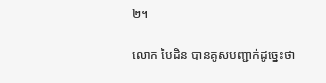២។

លោក បៃដិន បានគូសបញ្ជាក់ដូច្នេះថា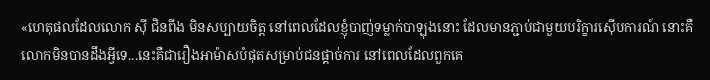«ហេតុផលដែលលោក ស៊ី ជិនពីង មិនសប្បាយចិត្ត នៅពេលដែលខ្ញុំបាញ់ទម្លាក់បាឡុងនោះ ដែលមានភ្ជាប់ជាមួយបរិក្ខារស៊ើបការណ៍ នោះគឺលោកមិនបានដឹងអ្វីទេ...នេះគឺជារឿងអាម៉ាសបំផុតសម្រាប់ជនផ្ដាច់ការ នៅពេលដែលពួកគេ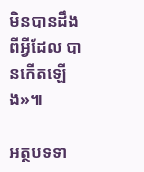មិនបានដឹងពីអ្វីដែល បានកើតឡើង»៕

អត្ថបទទា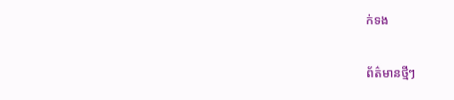ក់ទង

ព័ត៌មានថ្មីៗ